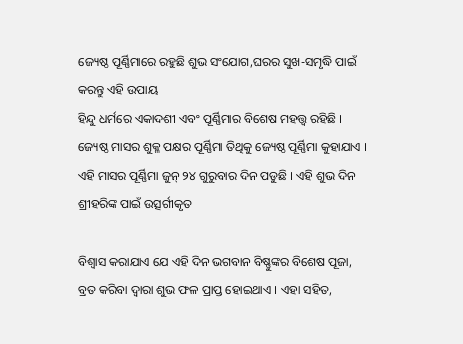ଜ୍ୟେଷ୍ଠ ପୂର୍ଣ୍ଣିମାରେ ରହୁଛି ଶୁଭ ସଂଯୋଗ,ଘରର ସୁଖ-ସମୃଦ୍ଧି ପାଇଁ କରନ୍ତୁ ଏହି ଉପାୟ
ହିନ୍ଦୁ ଧର୍ମରେ ଏକାଦଶୀ ଏବଂ ପୂର୍ଣ୍ଣିମାର ବିଶେଷ ମହତ୍ତ୍ୱ ରହିଛି । ଜ୍ୟେଷ୍ଠ ମାସର ଶୁକ୍ଳ ପକ୍ଷର ପୂର୍ଣ୍ଣିମା ତିଥିକୁ ଜ୍ୟେଷ୍ଠ ପୂର୍ଣ୍ଣିମା କୁହାଯାଏ । ଏହି ମାସର ପୂର୍ଣ୍ଣିମା ଜୁନ୍ ୨୪ ଗୁରୁବାର ଦିନ ପଡୁଛି । ଏହି ଶୁଭ ଦିନ ଶ୍ରୀହରିଙ୍କ ପାଇଁ ଉତ୍ସର୍ଗୀକୃତ

ବିଶ୍ୱାସ କରାଯାଏ ଯେ ଏହି ଦିନ ଭଗବାନ ବିଷ୍ଣୁଙ୍କର ବିଶେଷ ପୂଜା, ବ୍ରତ କରିବା ଦ୍ୱାରା ଶୁଭ ଫଳ ପ୍ରାପ୍ତ ହୋଇଥାଏ । ଏହା ସହିତ,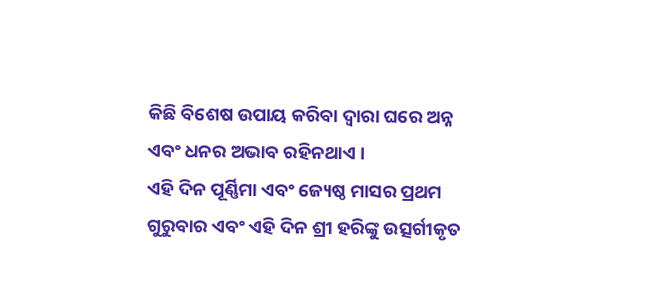କିଛି ବିଶେଷ ଉପାୟ କରିବା ଦ୍ୱାରା ଘରେ ଅନ୍ନ ଏବଂ ଧନର ଅଭାବ ରହିନଥାଏ ।
ଏହି ଦିନ ପୂର୍ଣ୍ଣିମା ଏବଂ ଜ୍ୟେଷ୍ଠ ମାସର ପ୍ରଥମ ଗୁରୁବାର ଏବଂ ଏହି ଦିନ ଶ୍ରୀ ହରିଙ୍କୁ ଉତ୍ସର୍ଗୀକୃତ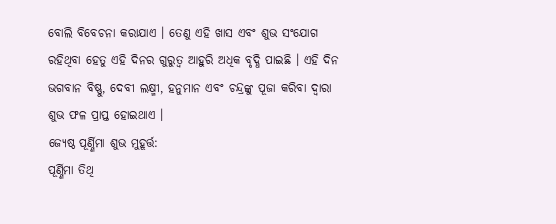ବୋଲି ବିବେଚନା କରାଯାଏ । ତେଣୁ ଏହି ଖାସ ଏବଂ ଶୁଭ ସଂଯୋଗ ରହିଥିବା ହେତୁ ଏହି ଦିନର ଗୁରୁତ୍ୱ ଆହୁରି ଅଧିକ ବୃଦ୍ଧି ପାଇଛି । ଏହି ଦିନ ଭଗବାନ ବିଷ୍ଣୁ, ଦେବୀ ଲକ୍ଷ୍ମୀ, ହନୁମାନ ଏବଂ ଚନ୍ଦ୍ରଙ୍କୁ ପୂଜା କରିବା ଦ୍ୱାରା ଶୁଭ ଫଳ ପ୍ରାପ୍ତ ହୋଇଥାଏ ।
ଜ୍ୟେଷ୍ଠ ପୂର୍ଣ୍ଣିମା ଶୁଭ ମୁହୂର୍ତ୍ତ:
ପୂର୍ଣ୍ଣିମା ତିଥି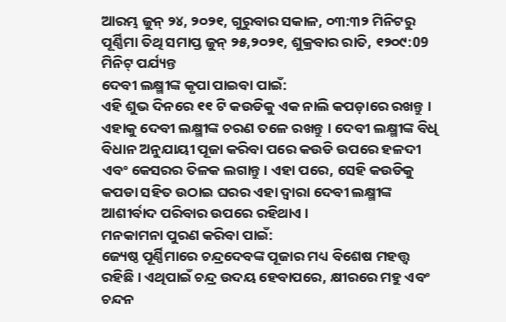ଆରମ୍ଭ ଜୁନ୍ ୨୪, ୨୦୨୧, ଗୁରୁବାର ସକାଳ, ୦୩:୩୨ ମିନିଟରୁ
ପୂର୍ଣ୍ଣିମା ତିଥି ସମାପ୍ତ ଜୁନ୍ ୨୫,୨୦୨୧, ଶୁକ୍ରବାର ରାତି, ୧୨୦୯:09 ମିନିଟ୍ ପର୍ଯ୍ୟନ୍ତ
ଦେବୀ ଲକ୍ଷ୍ମୀଙ୍କ କୃପା ପାଇବା ପାଇଁ:
ଏହି ଶୁଭ ଦିନରେ ୧୧ ଟି କଉଡିକୁ ଏକ ନାଲି କପଡ଼ାରେ ରଖନ୍ତୁ । ଏହାକୁ ଦେବୀ ଲକ୍ଷ୍ମୀଙ୍କ ଚରଣ ତଳେ ରଖନ୍ତୁ । ଦେବୀ ଲକ୍ଷ୍ମୀଙ୍କ ବିଧି ବିଧାନ ଅନୁଯାୟୀ ପୂଜା କରିବା ପରେ କଉଡି ଉପରେ ହଳଦୀ ଏବଂ କେସରର ତିଳକ ଲଗାନ୍ତୁ। ଏହା ପରେ, ସେହି କଉଡିକୁ କପଡା ସହିତ ଉଠାଇ ଘରର ଏହା ଦ୍ୱାରା ଦେବୀ ଲକ୍ଷ୍ମୀଙ୍କ ଆଶୀର୍ବାଦ ପରିବାର ଉପରେ ରହିଥାଏ ।
ମନକାମନା ପୁରଣ କରିବା ପାଇଁ:
ଜ୍ୟେଷ୍ଠ ପୂର୍ଣ୍ଣିମାରେ ଚନ୍ଦ୍ରଦେବଙ୍କ ପୂଜାର ମଧ୍ୟ ବିଶେଷ ମହତ୍ତ୍ୱ ରହିଛି । ଏଥିପାଇଁ ଚନ୍ଦ୍ର ଉଦୟ ହେବାପରେ, କ୍ଷୀରରେ ମହୁ ଏବଂ ଚନ୍ଦନ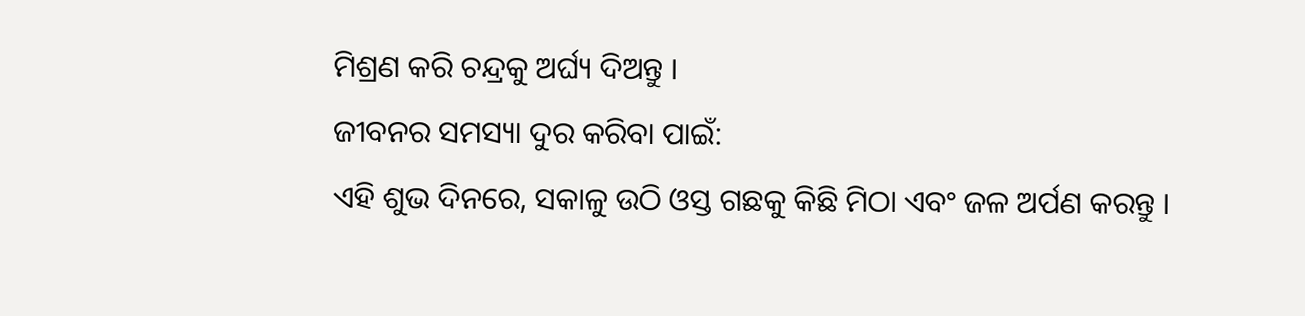ମିଶ୍ରଣ କରି ଚନ୍ଦ୍ରକୁ ଅର୍ଘ୍ୟ ଦିଅନ୍ତୁ ।
ଜୀବନର ସମସ୍ୟା ଦୁର କରିବା ପାଇଁ:
ଏହି ଶୁଭ ଦିନରେ, ସକାଳୁ ଉଠି ଓସ୍ତ ଗଛକୁ କିଛି ମିଠା ଏବଂ ଜଳ ଅର୍ପଣ କରନ୍ତୁ ।